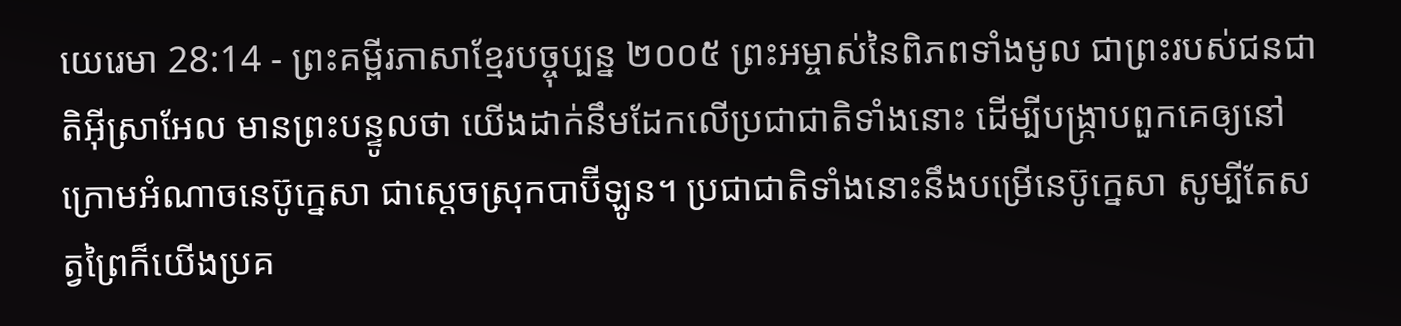យេរេមា 28:14 - ព្រះគម្ពីរភាសាខ្មែរបច្ចុប្បន្ន ២០០៥ ព្រះអម្ចាស់នៃពិភពទាំងមូល ជាព្រះរបស់ជនជាតិអ៊ីស្រាអែល មានព្រះបន្ទូលថា យើងដាក់នឹមដែកលើប្រជាជាតិទាំងនោះ ដើម្បីបង្ក្រាបពួកគេឲ្យនៅក្រោមអំណាចនេប៊ូក្នេសា ជាស្ដេចស្រុកបាប៊ីឡូន។ ប្រជាជាតិទាំងនោះនឹងបម្រើនេប៊ូក្នេសា សូម្បីតែសត្វព្រៃក៏យើងប្រគ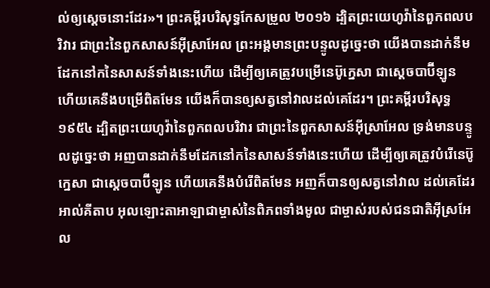ល់ឲ្យស្ដេចនោះដែរ»។ ព្រះគម្ពីរបរិសុទ្ធកែសម្រួល ២០១៦ ដ្បិតព្រះយេហូវ៉ានៃពួកពលបរិវារ ជាព្រះនៃពួកសាសន៍អ៊ីស្រាអែល ព្រះអង្គមានព្រះបន្ទូលដូច្នេះថា យើងបានដាក់នឹមដែកនៅកនៃសាសន៍ទាំងនេះហើយ ដើម្បីឲ្យគេត្រូវបម្រើនេប៊ូក្នេសា ជាស្តេចបាប៊ីឡូន ហើយគេនឹងបម្រើពិតមែន យើងក៏បានឲ្យសត្វនៅវាលដល់គេដែរ។ ព្រះគម្ពីរបរិសុទ្ធ ១៩៥៤ ដ្បិតព្រះយេហូវ៉ានៃពួកពលបរិវារ ជាព្រះនៃពួកសាសន៍អ៊ីស្រាអែល ទ្រង់មានបន្ទូលដូច្នេះថា អញបានដាក់នឹមដែកនៅកនៃសាសន៍ទាំងនេះហើយ ដើម្បីឲ្យគេត្រូវបំរើនេប៊ូក្នេសា ជាស្តេចបាប៊ីឡូន ហើយគេនឹងបំរើពិតមែន អញក៏បានឲ្យសត្វនៅវាល ដល់គេដែរ អាល់គីតាប អុលឡោះតាអាឡាជាម្ចាស់នៃពិភពទាំងមូល ជាម្ចាស់របស់ជនជាតិអ៊ីស្រអែល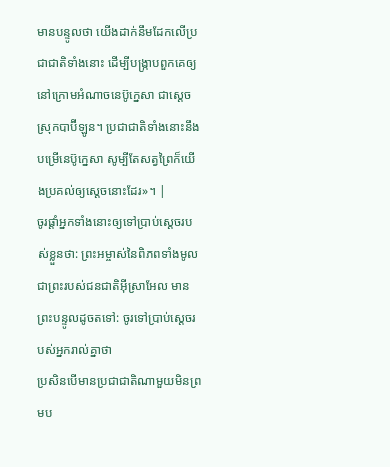មានបន្ទូលថា យើងដាក់នឹមដែកលើប្រជាជាតិទាំងនោះ ដើម្បីបង្ក្រាបពួកគេឲ្យនៅក្រោមអំណាចនេប៊ូក្នេសា ជាស្ដេចស្រុកបាប៊ីឡូន។ ប្រជាជាតិទាំងនោះនឹងបម្រើនេប៊ូក្នេសា សូម្បីតែសត្វព្រៃក៏យើងប្រគល់ឲ្យស្ដេចនោះដែរ»។ |
ចូរផ្ដាំអ្នកទាំងនោះឲ្យទៅប្រាប់ស្ដេចរបស់ខ្លួនថា: ព្រះអម្ចាស់នៃពិភពទាំងមូល ជាព្រះរបស់ជនជាតិអ៊ីស្រាអែល មានព្រះបន្ទូលដូចតទៅ: ចូរទៅប្រាប់ស្ដេចរបស់អ្នករាល់គ្នាថា
ប្រសិនបើមានប្រជាជាតិណាមួយមិនព្រមប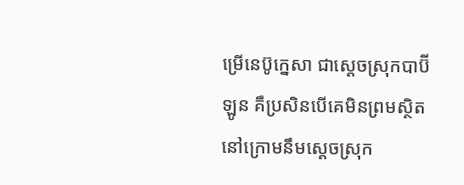ម្រើនេប៊ូក្នេសា ជាស្ដេចស្រុកបាប៊ីឡូន គឺប្រសិនបើគេមិនព្រមស្ថិតនៅក្រោមនឹមស្ដេចស្រុក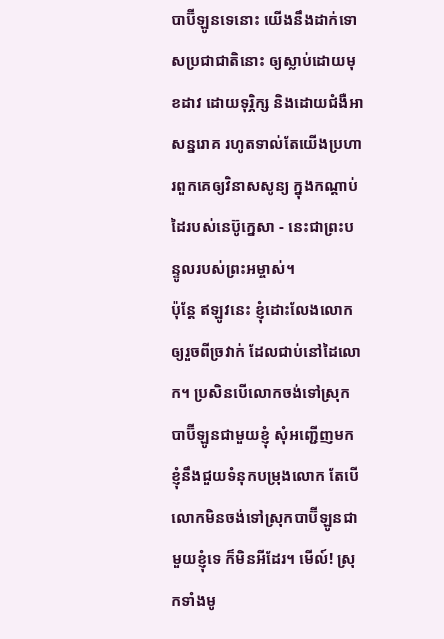បាប៊ីឡូនទេនោះ យើងនឹងដាក់ទោសប្រជាជាតិនោះ ឲ្យស្លាប់ដោយមុខដាវ ដោយទុរ្ភិក្ស និងដោយជំងឺអាសន្នរោគ រហូតទាល់តែយើងប្រហារពួកគេឲ្យវិនាសសូន្យ ក្នុងកណ្ដាប់ដៃរបស់នេប៊ូក្នេសា - នេះជាព្រះបន្ទូលរបស់ព្រះអម្ចាស់។
ប៉ុន្តែ ឥឡូវនេះ ខ្ញុំដោះលែងលោកឲ្យរួចពីច្រវាក់ ដែលជាប់នៅដៃលោក។ ប្រសិនបើលោកចង់ទៅស្រុកបាប៊ីឡូនជាមួយខ្ញុំ សុំអញ្ជើញមក ខ្ញុំនឹងជួយទំនុកបម្រុងលោក តែបើលោកមិនចង់ទៅស្រុកបាប៊ីឡូនជាមួយខ្ញុំទេ ក៏មិនអីដែរ។ មើល៍! ស្រុកទាំងមូ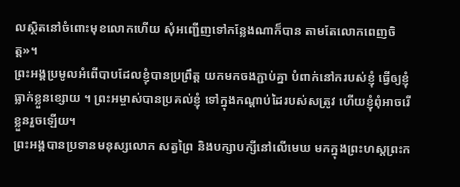លស្ថិតនៅចំពោះមុខលោកហើយ សុំអញ្ជើញទៅកន្លែងណាក៏បាន តាមតែលោកពេញចិត្ត»។
ព្រះអង្គប្រមូលអំពើបាបដែលខ្ញុំបានប្រព្រឹត្ត យកមកចងភ្ជាប់គ្នា បំពាក់នៅករបស់ខ្ញុំ ធ្វើឲ្យខ្ញុំធ្លាក់ខ្លួនខ្សោយ ។ ព្រះអម្ចាស់បានប្រគល់ខ្ញុំ ទៅក្នុងកណ្ដាប់ដៃរបស់សត្រូវ ហើយខ្ញុំពុំអាចរើខ្លួនរួចឡើយ។
ព្រះអង្គបានប្រទានមនុស្សលោក សត្វព្រៃ និងបក្សាបក្សីនៅលើមេឃ មកក្នុងព្រះហស្ដព្រះក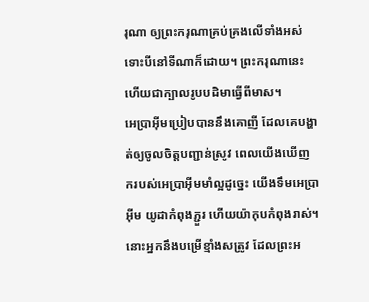រុណា ឲ្យព្រះករុណាគ្រប់គ្រងលើទាំងអស់ ទោះបីនៅទីណាក៏ដោយ។ ព្រះករុណានេះហើយជាក្បាលរូបបដិមាធ្វើពីមាស។
អេប្រាអ៊ីមប្រៀបបាននឹងគោញី ដែលគេបង្ហាត់ឲ្យចូលចិត្តបញ្ជាន់ស្រូវ ពេលយើងឃើញ ករបស់អេប្រាអ៊ីមមាំល្អដូច្នេះ យើងទឹមអេប្រាអ៊ីម យូដាកំពុងភ្ជួរ ហើយយ៉ាកុបកំពុងរាស់។
នោះអ្នកនឹងបម្រើខ្មាំងសត្រូវ ដែលព្រះអ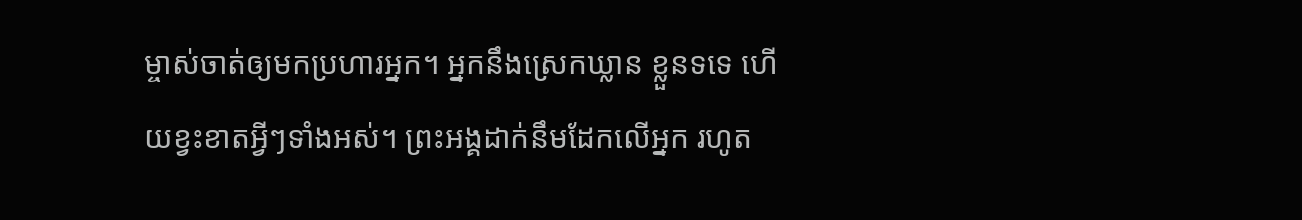ម្ចាស់ចាត់ឲ្យមកប្រហារអ្នក។ អ្នកនឹងស្រេកឃ្លាន ខ្លួនទទេ ហើយខ្វះខាតអ្វីៗទាំងអស់។ ព្រះអង្គដាក់នឹមដែកលើអ្នក រហូត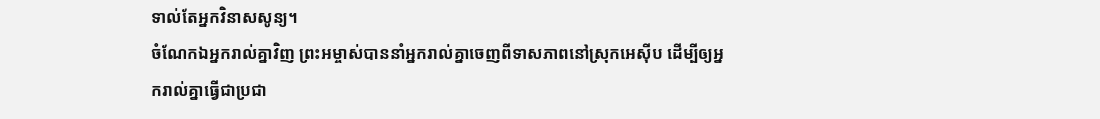ទាល់តែអ្នកវិនាសសូន្យ។
ចំណែកឯអ្នករាល់គ្នាវិញ ព្រះអម្ចាស់បាននាំអ្នករាល់គ្នាចេញពីទាសភាពនៅស្រុកអេស៊ីប ដើម្បីឲ្យអ្នករាល់គ្នាធ្វើជាប្រជា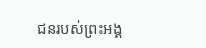ជនរបស់ព្រះអង្គ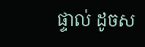ផ្ទាល់ ដូចស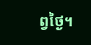ព្វថ្ងៃ។